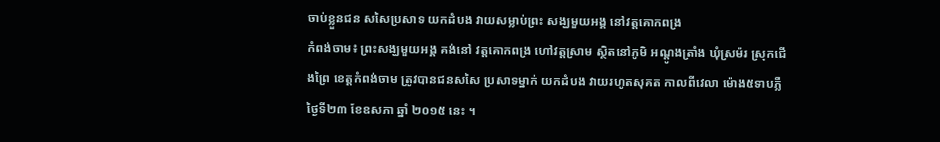ចាប់ខ្លួនជន សសៃប្រសាទ យកដំបង វាយសម្លាប់ព្រះ សង្ឃមួយអង្គ នៅវត្ដគោកពង្រ
កំពង់ចាម៖ ព្រះសង្ឃមួយអង្គ គង់នៅ វត្ដគោកពង្រ ហៅវត្ដស្រាម ស្ថិតនៅភូមិ អណ្ដូងត្រាំង ឃុំស្រម៉រ ស្រុកជើងព្រៃ ខេត្ដកំពង់ចាម ត្រូវបានជនសសៃ ប្រសាទម្នាក់ យកដំបង វាយរហូតសុគត កាលពីវេលា ម៉ោង៥ទាបភ្លឺ ថ្ងៃទី២៣ ខែឧសភា ឆ្នាំ ២០១៥ នេះ ។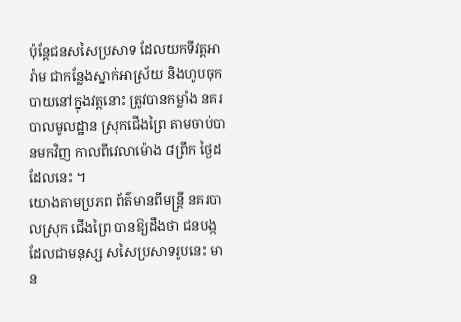ប៉ុន្ដែជនសសៃប្រសាទ ដែលយកទីវត្ដអារ៉ាម ជាកន្លែងស្នាក់អាស្រ័យ និងហូបចុក បាយនៅក្នុងវត្ដនោះ ត្រូវបានកម្លាំង នគរបាលមូលដ្ឋាន ស្រុកជើងព្រៃ តាមចាប់បានមកវិញ កាលពីវេលាម៉ោង ៨ព្រឹក ថ្ងៃដដែលនេះ ។
យោងតាមប្រភព ព័ត៌មានពីមន្ដ្រី នគរបាលស្រុក ជើងព្រៃ បានឱ្យដឹងថា ជនបង្ក ដែលជាមនុស្ស សសៃប្រសាទរូបនេះ មាន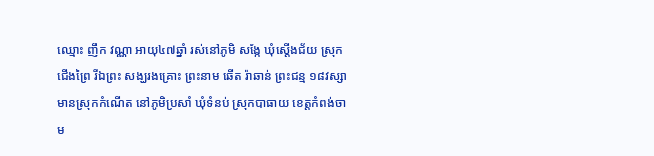ឈ្មោះ ញឹក វណ្ណា អាយុ៤៧ឆ្នាំ រស់នៅភូមិ សង្កែ ឃុំស្ដើងជ័យ ស្រុកជើងព្រៃ រីឯព្រះ សង្ឃរងគ្រោះ ព្រះនាម ឆើត រ៉ាឆាន់ ព្រះជន្ម ១៨វស្សា មានស្រុកកំណើត នៅភូមិប្រសាំ ឃុំទំនប់ ស្រុកបាធាយ ខេត្ដកំពង់ចាម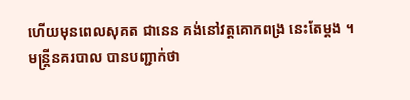ហើយមុនពេលសុគត ជានេន គង់នៅវត្ដគោកពង្រ នេះតែម្ដង ។
មន្ដ្រីនគរបាល បានបញ្ជាក់ថា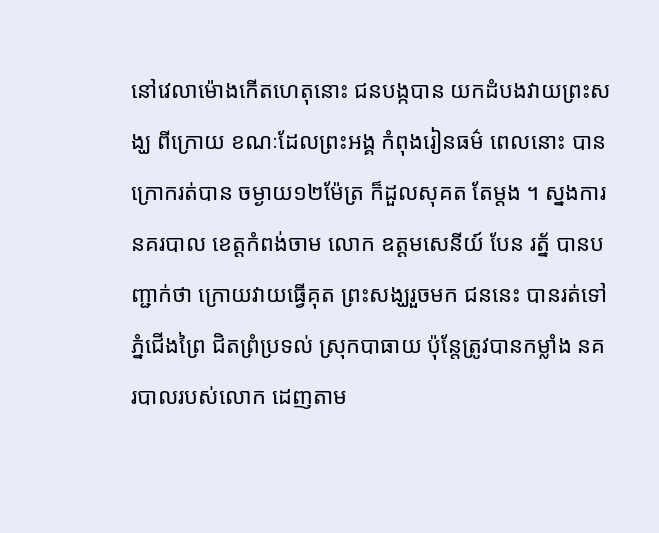នៅវេលាម៉ោងកើតហេតុនោះ ជនបង្កបាន យកដំបងវាយព្រះសង្ឃ ពីក្រោយ ខណៈដែលព្រះអង្គ កំពុងរៀនធម៌ ពេលនោះ បានក្រោករត់បាន ចម្ងាយ១២ម៉ែត្រ ក៏ដួលសុគត តែម្ដង ។ ស្នងការនគរបាល ខេត្ដកំពង់ចាម លោក ឧត្ដមសេនីយ៍ បែន រត្ន័ បានបញ្ជាក់ថា ក្រោយវាយធ្វើគុត ព្រះសង្ឃរួចមក ជននេះ បានរត់ទៅ ភ្នំជើងព្រៃ ជិតព្រំប្រទល់ ស្រុកបាធាយ ប៉ុន្ដែត្រូវបានកម្លាំង នគរបាលរបស់លោក ដេញតាម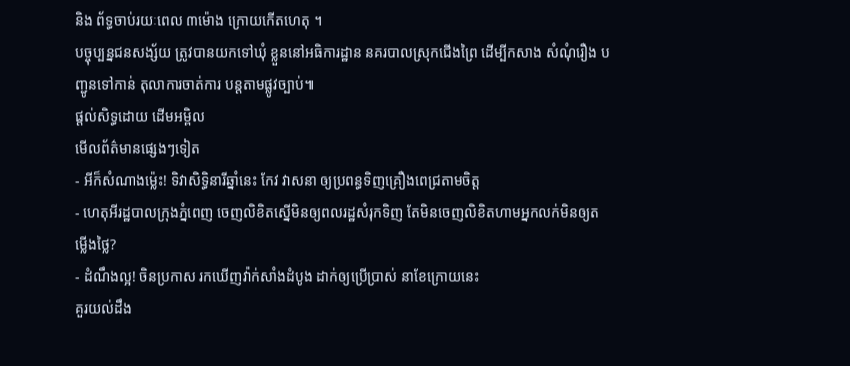និង ព័ទ្ធចាប់រយៈពេល ៣ម៉ោង ក្រោយកើតហេតុ ។
បច្ចុប្បន្នជនសង្ស័យ ត្រូវបានយកទៅឃុំ ខ្លួននៅអធិការដ្ឋាន នគរបាលស្រុកជើងព្រៃ ដើម្បីកសាង សំណុំរឿង បញ្ជូនទៅកាន់ តុលាការចាត់ការ បន្ដតាមផ្លូវច្បាប់៕
ផ្តល់សិទ្ធដោយ ដើមអម្ពិល
មើលព័ត៌មានផ្សេងៗទៀត
- អីក៏សំណាងម្ល៉េះ! ទិវាសិទ្ធិនារីឆ្នាំនេះ កែវ វាសនា ឲ្យប្រពន្ធទិញគ្រឿងពេជ្រតាមចិត្ត
- ហេតុអីរដ្ឋបាលក្រុងភ្នំពេញ ចេញលិខិតស្នើមិនឲ្យពលរដ្ឋសំរុកទិញ តែមិនចេញលិខិតហាមអ្នកលក់មិនឲ្យតម្លើងថ្លៃ?
- ដំណឹងល្អ! ចិនប្រកាស រកឃើញវ៉ាក់សាំងដំបូង ដាក់ឲ្យប្រើប្រាស់ នាខែក្រោយនេះ
គួរយល់ដឹង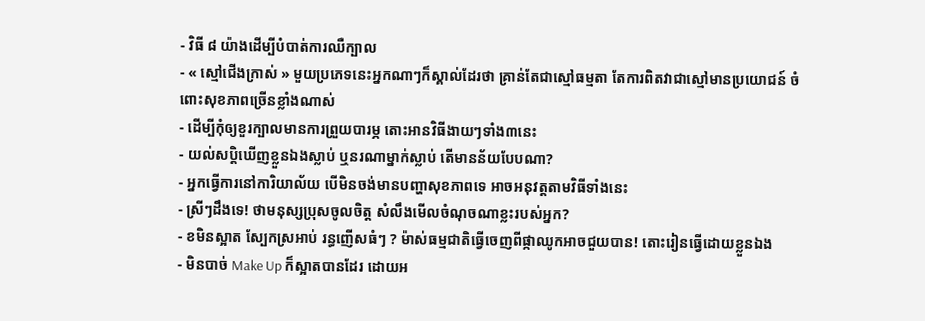- វិធី ៨ យ៉ាងដើម្បីបំបាត់ការឈឺក្បាល
- « ស្មៅជើងក្រាស់ » មួយប្រភេទនេះអ្នកណាៗក៏ស្គាល់ដែរថា គ្រាន់តែជាស្មៅធម្មតា តែការពិតវាជាស្មៅមានប្រយោជន៍ ចំពោះសុខភាពច្រើនខ្លាំងណាស់
- ដើម្បីកុំឲ្យខួរក្បាលមានការព្រួយបារម្ភ តោះអានវិធីងាយៗទាំង៣នេះ
- យល់សប្តិឃើញខ្លួនឯងស្លាប់ ឬនរណាម្នាក់ស្លាប់ តើមានន័យបែបណា?
- អ្នកធ្វើការនៅការិយាល័យ បើមិនចង់មានបញ្ហាសុខភាពទេ អាចអនុវត្តតាមវិធីទាំងនេះ
- ស្រីៗដឹងទេ! ថាមនុស្សប្រុសចូលចិត្ត សំលឹងមើលចំណុចណាខ្លះរបស់អ្នក?
- ខមិនស្អាត ស្បែកស្រអាប់ រន្ធញើសធំៗ ? ម៉ាស់ធម្មជាតិធ្វើចេញពីផ្កាឈូកអាចជួយបាន! តោះរៀនធ្វើដោយខ្លួនឯង
- មិនបាច់ Make Up ក៏ស្អាតបានដែរ ដោយអ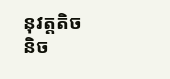នុវត្តតិចនិច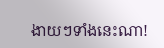ងាយៗទាំងនេះណា!